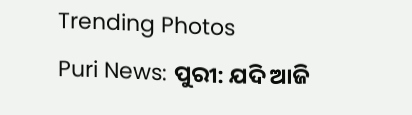Trending Photos
Puri News: ପୁରୀ: ଯଦି ଆଜି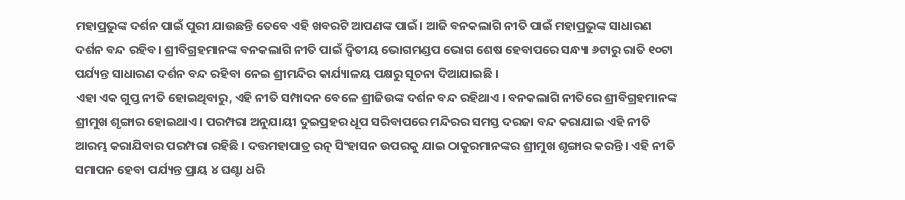ମହାପ୍ରଭୁଙ୍କ ଦର୍ଶନ ପାଇଁ ପୁରୀ ଯାଉଛନ୍ତି ତେବେ ଏହି ଖବରଟି ଆପଣଙ୍କ ପାଇଁ। ଆଜି ବନକଲାଗି ନୀତି ପାଇଁ ମହାପ୍ରଭୁଙ୍କ ସାଧାରଣ ଦର୍ଶନ ବନ୍ଦ ରହିବ। ଶ୍ରୀବିଗ୍ରହମାନଙ୍କ ବନକଲାଗି ନୀତି ପାଇଁ ଦ୍ୱିତୀୟ ଭୋଗମଣ୍ଡପ ଭୋଗ ଶେଷ ହେବାପରେ ସନ୍ଧ୍ୟା ୬ଟାରୁ ରାତି ୧୦ଟା ପର୍ଯ୍ୟନ୍ତ ସାଧାରଣ ଦର୍ଶନ ବନ୍ଦ ରହିବା ନେଇ ଶ୍ରୀମନ୍ଦିର କାର୍ଯ୍ୟାଳୟ ପକ୍ଷରୁ ସୂଚନା ଦିଆଯାଇଛି ।
ଏହା ଏକ ଗୁପ୍ତ ନୀତି ହୋଇଥିବାରୁ, ଏହି ନୀତି ସମ୍ପାଦନ ବେଳେ ଶ୍ରୀଜିଉଙ୍କ ଦର୍ଶନ ବନ୍ଦ ରହିଥାଏ । ବନକଲାଗି ନୀତିରେ ଶ୍ରୀବିଗ୍ରହମାନଙ୍କ ଶ୍ରୀମୁଖ ଶୃଙ୍ଗାର ହୋଇଥାଏ । ପରମ୍ପରା ଅନୁଯାୟୀ ଦୁଇପ୍ରହର ଧୂପ ସରିବାପରେ ମନ୍ଦିରର ସମସ୍ତ ଦରଜା ବନ୍ଦ କରାଯାଇ ଏହି ନୀତି ଆରମ୍ଭ କରାଯିବାର ପରମ୍ପରା ରହିଛି । ଦତ୍ତମହାପାତ୍ର ରତ୍ନ ସିଂହାସନ ଉପରକୁ ଯାଇ ଠାକୁରମାନଙ୍କର ଶ୍ରୀମୁଖ ଶୃଙ୍ଗାର କରନ୍ତି । ଏହି ନୀତି ସମାପନ ହେବା ପର୍ଯ୍ୟନ୍ତ ପ୍ରାୟ ୪ ଘଣ୍ଟା ଧରି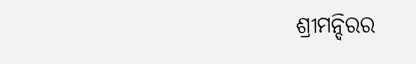ଶ୍ରୀମନ୍ଦିରର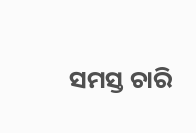ସମସ୍ତ ଚାରି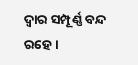ଦ୍ବାର ସମ୍ପୂର୍ଣ୍ଣ ବନ୍ଦ ରହେ ।